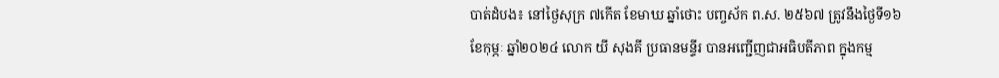បាត់ដំបង៖ នៅថ្ងៃសុក្រ ៧កើត ខែមាឃ ឆ្នាំថោះ បញ្ចស័ក ព.ស. ២៥៦៧ ត្រូវនឹងថ្ងៃទី១៦ ខែកុម្ភៈ ឆ្នាំ២០២៤ លោក យី សុងគី ប្រធានមន្ទីរ បានអញ្ជើញជាអធិបតីភាព ក្នុងកម្ម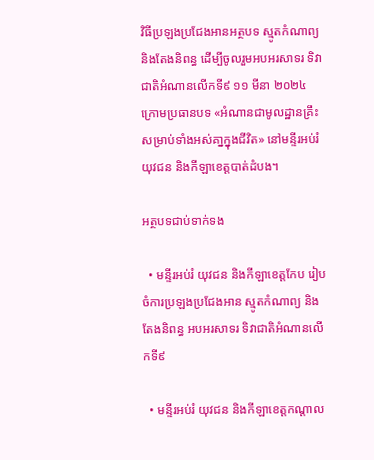វិធីប្រឡងប្រជែងអានអត្ថបទ ស្មូតកំណាព្យ និងតែងនិពន្ធ ដើម្បីចូលរួមអបអរសាទរ ទិវាជាតិអំណានលើកទី៩ ១១ មីនា ២០២៤ ក្រោមប្រធានបទ «អំណានជាមូលដ្ឋានគ្រឹះសម្រាប់ទាំងអស់គា្នក្នុងជីវិត» នៅមន្ទីរអប់រំ យុវជន និងកីឡាខេត្តបាត់ដំបង។

អត្ថបទជាប់ទាក់ទង

  • មន្ទីរអប់រំ យុវជន និងកីឡាខេត្តកែប រៀបចំការប្រឡងប្រជែងអាន ស្មូតកំណាព្យ និងតែងនិពន្ធ អបអរសាទរ ទិវាជាតិអំណានលើកទី៩

  • មន្ទីរអប់រំ យុវជន និងកីឡាខេត្តកណ្ដាល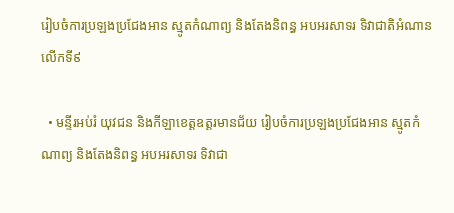រៀបចំការប្រឡងប្រជែងអាន ស្មូតកំណាព្យ និងតែងនិពន្ធ អបអរសាទរ ទិវាជាតិអំណានលើកទី៩

  • មន្ទីរអប់រំ យុវជន និងកីឡាខេត្តឧត្តរមានជ័យ រៀបចំការប្រឡងប្រជែងអាន ស្មូតកំណាព្យ និងតែងនិពន្ធ អបអរសាទរ ទិវាជា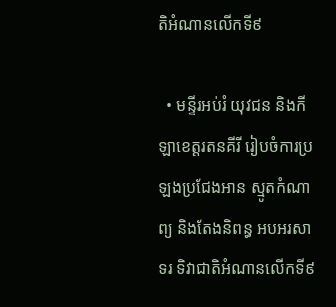តិអំណានលើកទី៩

  • មន្ទីរអប់រំ យុវជន និងកីឡាខេត្តរតនគីរី រៀបចំការប្រឡងប្រជែងអាន ស្មូតកំណាព្យ និងតែងនិពន្ធ អបអរសាទរ ទិវាជាតិអំណានលើកទី៩